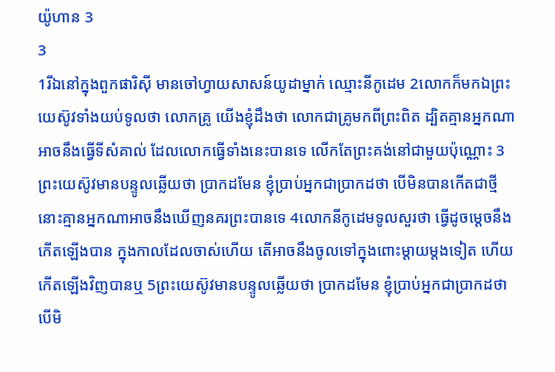យ៉ូហាន 3
3
1រីឯនៅក្នុងពួកផារិស៊ី មានចៅហ្វាយសាសន៍យូដាម្នាក់ ឈ្មោះនីកូដេម 2លោកក៏មកឯព្រះយេស៊ូវទាំងយប់ទូលថា លោកគ្រូ យើងខ្ញុំដឹងថា លោកជាគ្រូមកពីព្រះពិត ដ្បិតគ្មានអ្នកណាអាចនឹងធ្វើទីសំគាល់ ដែលលោកធ្វើទាំងនេះបានទេ លើកតែព្រះគង់នៅជាមួយប៉ុណ្ណោះ 3ព្រះយេស៊ូវមានបន្ទូលឆ្លើយថា ប្រាកដមែន ខ្ញុំប្រាប់អ្នកជាប្រាកដថា បើមិនបានកើតជាថ្មី នោះគ្មានអ្នកណាអាចនឹងឃើញនគរព្រះបានទេ 4លោកនីកូដេមទូលសួរថា ធ្វើដូចម្តេចនឹងកើតឡើងបាន ក្នុងកាលដែលចាស់ហើយ តើអាចនឹងចូលទៅក្នុងពោះម្តាយម្តងទៀត ហើយកើតឡើងវិញបានឬ 5ព្រះយេស៊ូវមានបន្ទូលឆ្លើយថា ប្រាកដមែន ខ្ញុំប្រាប់អ្នកជាប្រាកដថា បើមិ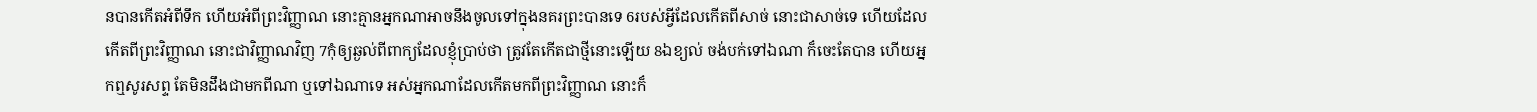នបានកើតអំពីទឹក ហើយអំពីព្រះវិញ្ញាណ នោះគ្មានអ្នកណាអាចនឹងចូលទៅក្នុងនគរព្រះបានទេ 6របស់អ្វីដែលកើតពីសាច់ នោះជាសាច់ទេ ហើយដែលកើតពីព្រះវិញ្ញាណ នោះជាវិញ្ញាណវិញ 7កុំឲ្យឆ្ងល់ពីពាក្យដែលខ្ញុំប្រាប់ថា ត្រូវតែកើតជាថ្មីនោះឡើយ 8ឯខ្យល់ ចង់បក់ទៅឯណា ក៏ចេះតែបាន ហើយអ្នកឮសូរសព្ទ តែមិនដឹងជាមកពីណា ឬទៅឯណាទេ អស់អ្នកណាដែលកើតមកពីព្រះវិញ្ញាណ នោះក៏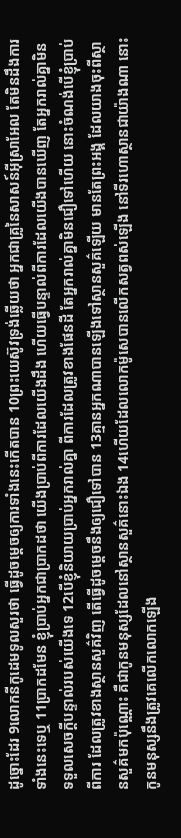ដូច្នោះដែរ 9លោកនីកូដេមទូលសួរថា ធ្វើដូចម្តេចឲ្យការទាំងនេះកើតបាន 10ព្រះយេស៊ូវទ្រង់ឆ្លើយថា អ្នកជាគ្រូនៃសាសន៍អ៊ីស្រាអែល តែមិនដឹងការទាំងនេះទេឬ 11ប្រាកដមែន ខ្ញុំប្រាប់អ្នកជាប្រាកដថា យើងប្រាប់ពីការដែលយើងដឹង ហើយធ្វើបន្ទាល់ពីការដែលយើងបានឃើញ តែអ្នករាល់គ្នាមិនទទួលសេចក្ដីបន្ទាល់របស់យើងទេ 12បើខ្ញុំនិយាយប្រាប់អ្នករាល់គ្នា ពីការដែលត្រូវខាងផែនដី តែអ្នករាល់គ្នាមិនជឿទៅហើយ នោះចំណង់បើខ្ញុំប្រាប់ពីការ ដែលត្រូវខាងស្ថានសួគ៌វិញ តើធ្វើដូចម្តេចនឹងឲ្យជឿទៅបាន 13គ្មានអ្នកណាបានឡើងទៅស្ថានសួគ៌ឡើយ មានតែព្រះអង្គ ដែលយាងចុះពីស្ថានសួគ៌មកប៉ុណ្ណោះ គឺជាកូនមនុស្សដែលនៅស្ថានសួគ៌នោះឯង 14ហើយដែលលោកម៉ូសេបានលើកសត្វពស់ឡើង នៅទីរហោស្ថានជាយ៉ាងណា នោះកូនមនុស្សនឹងត្រូវគេលើកលោកឡើង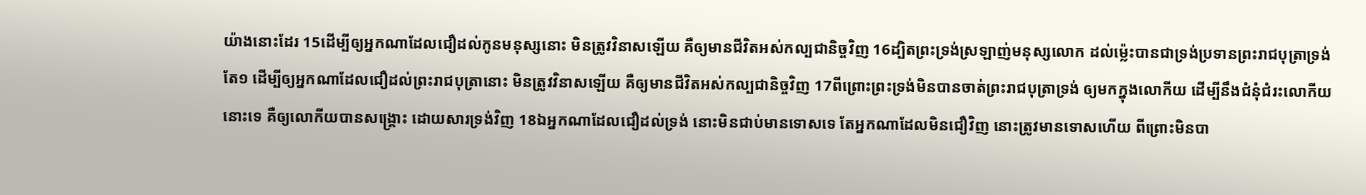យ៉ាងនោះដែរ 15ដើម្បីឲ្យអ្នកណាដែលជឿដល់កូនមនុស្សនោះ មិនត្រូវវិនាសឡើយ គឺឲ្យមានជីវិតអស់កល្បជានិច្ចវិញ 16ដ្បិតព្រះទ្រង់ស្រឡាញ់មនុស្សលោក ដល់ម៉្លេះបានជាទ្រង់ប្រទានព្រះរាជបុត្រាទ្រង់តែ១ ដើម្បីឲ្យអ្នកណាដែលជឿដល់ព្រះរាជបុត្រានោះ មិនត្រូវវិនាសឡើយ គឺឲ្យមានជីវិតអស់កល្បជានិច្ចវិញ 17ពីព្រោះព្រះទ្រង់មិនបានចាត់ព្រះរាជបុត្រាទ្រង់ ឲ្យមកក្នុងលោកីយ ដើម្បីនឹងជំនុំជំរះលោកីយនោះទេ គឺឲ្យលោកីយបានសង្គ្រោះ ដោយសារទ្រង់វិញ 18ឯអ្នកណាដែលជឿដល់ទ្រង់ នោះមិនជាប់មានទោសទេ តែអ្នកណាដែលមិនជឿវិញ នោះត្រូវមានទោសហើយ ពីព្រោះមិនបា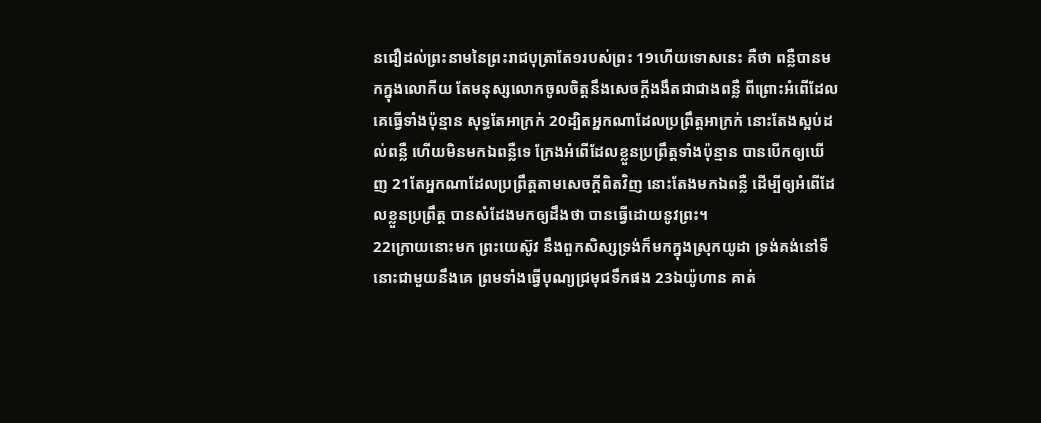នជឿដល់ព្រះនាមនៃព្រះរាជបុត្រាតែ១របស់ព្រះ 19ហើយទោសនេះ គឺថា ពន្លឺបានមកក្នុងលោកីយ តែមនុស្សលោកចូលចិត្តនឹងសេចក្ដីងងឹតជាជាងពន្លឺ ពីព្រោះអំពើដែលគេធ្វើទាំងប៉ុន្មាន សុទ្ធតែអាក្រក់ 20ដ្បិតអ្នកណាដែលប្រព្រឹត្តអាក្រក់ នោះតែងស្អប់ដល់ពន្លឺ ហើយមិនមកឯពន្លឺទេ ក្រែងអំពើដែលខ្លួនប្រព្រឹត្តទាំងប៉ុន្មាន បានបើកឲ្យឃើញ 21តែអ្នកណាដែលប្រព្រឹត្តតាមសេចក្ដីពិតវិញ នោះតែងមកឯពន្លឺ ដើម្បីឲ្យអំពើដែលខ្លួនប្រព្រឹត្ត បានសំដែងមកឲ្យដឹងថា បានធ្វើដោយនូវព្រះ។
22ក្រោយនោះមក ព្រះយេស៊ូវ នឹងពួកសិស្សទ្រង់ក៏មកក្នុងស្រុកយូដា ទ្រង់គង់នៅទីនោះជាមួយនឹងគេ ព្រមទាំងធ្វើបុណ្យជ្រមុជទឹកផង 23ឯយ៉ូហាន គាត់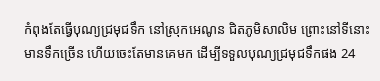កំពុងតែធ្វើបុណ្យជ្រមុជទឹក នៅស្រុកអេណូន ជិតភូមិសាលិម ព្រោះនៅទីនោះមានទឹកច្រើន ហើយចេះតែមានគេមក ដើម្បីទទួលបុណ្យជ្រមុជទឹកផង 24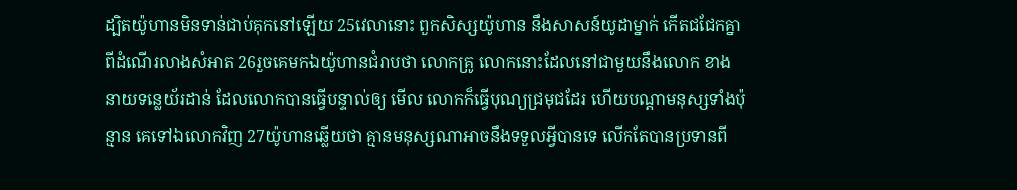ដ្បិតយ៉ូហានមិនទាន់ជាប់គុកនៅឡើយ 25វេលានោះ ពួកសិស្សយ៉ូហាន នឹងសាសន៍យូដាម្នាក់ កើតជជែកគ្នា ពីដំណើរលាងសំអាត 26រួចគេមកឯយ៉ូហានជំរាបថា លោកគ្រូ លោកនោះដែលនៅជាមួយនឹងលោក ខាងនាយទន្លេយ័រដាន់ ដែលលោកបានធ្វើបន្ទាល់ឲ្យ មើល លោកក៏ធ្វើបុណ្យជ្រមុជដែរ ហើយបណ្តាមនុស្សទាំងប៉ុន្មាន គេទៅឯលោកវិញ 27យ៉ូហានឆ្លើយថា គ្មានមនុស្សណាអាចនឹងទទួលអ្វីបានទេ លើកតែបានប្រទានពី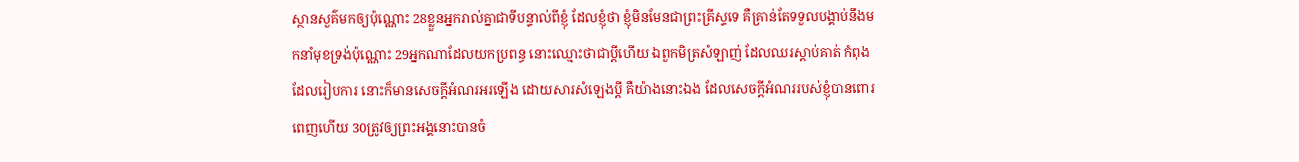ស្ថានសួគ៌មកឲ្យប៉ុណ្ណោះ 28ខ្លួនអ្នករាល់គ្នាជាទីបន្ទាល់ពីខ្ញុំ ដែលខ្ញុំថា ខ្ញុំមិនមែនជាព្រះគ្រីស្ទទេ គឺគ្រាន់តែទទួលបង្គាប់នឹងមកនាំមុខទ្រង់ប៉ុណ្ណោះ 29អ្នកណាដែលយកប្រពន្ធ នោះឈ្មោះថាជាប្ដីហើយ ឯពួកមិត្រសំឡាញ់ ដែលឈរស្តាប់គាត់ កំពុងដែលរៀបការ នោះក៏មានសេចក្ដីអំណរអរឡើង ដោយសារសំឡេងប្ដី គឺយ៉ាងនោះឯង ដែលសេចក្ដីអំណររបស់ខ្ញុំបានពោរពេញហើយ 30ត្រូវឲ្យព្រះអង្គនោះបានចំ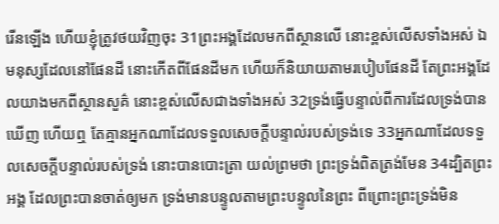រើនឡើង ហើយខ្ញុំត្រូវថយវិញចុះ 31ព្រះអង្គដែលមកពីស្ថានលើ នោះខ្ពស់លើសទាំងអស់ ឯមនុស្សដែលនៅផែនដី នោះកើតពីផែនដីមក ហើយក៏និយាយតាមរបៀបផែនដី តែព្រះអង្គដែលយាងមកពីស្ថានសួគ៌ នោះខ្ពស់លើសជាងទាំងអស់ 32ទ្រង់ធ្វើបន្ទាល់ពីការដែលទ្រង់បានឃើញ ហើយឮ តែគ្មានអ្នកណាដែលទទួលសេចក្ដីបន្ទាល់របស់ទ្រង់ទេ 33អ្នកណាដែលទទួលសេចក្ដីបន្ទាល់របស់ទ្រង់ នោះបានបោះត្រា យល់ព្រមថា ព្រះទ្រង់ពិតត្រង់មែន 34ដ្បិតព្រះអង្គ ដែលព្រះបានចាត់ឲ្យមក ទ្រង់មានបន្ទូលតាមព្រះបន្ទូលនៃព្រះ ពីព្រោះព្រះទ្រង់មិន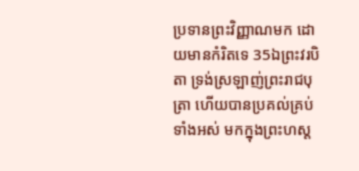ប្រទានព្រះវិញ្ញាណមក ដោយមានកំរិតទេ 35ឯព្រះវរបិតា ទ្រង់ស្រឡាញ់ព្រះរាជបុត្រា ហើយបានប្រគល់គ្រប់ទាំងអស់ មកក្នុងព្រះហស្ត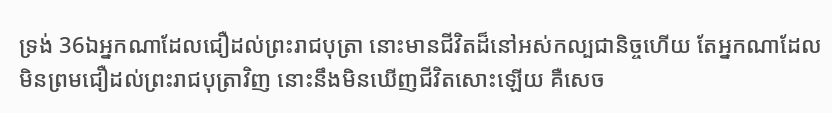ទ្រង់ 36ឯអ្នកណាដែលជឿដល់ព្រះរាជបុត្រា នោះមានជីវិតដ៏នៅអស់កល្បជានិច្ចហើយ តែអ្នកណាដែលមិនព្រមជឿដល់ព្រះរាជបុត្រាវិញ នោះនឹងមិនឃើញជីវិតសោះឡើយ គឺសេច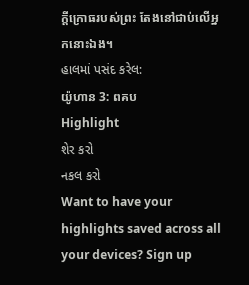ក្ដីក្រោធរបស់ព្រះ តែងនៅជាប់លើអ្នកនោះឯង។
હાલમાં પસંદ કરેલ:
យ៉ូហាន 3: ពគប
Highlight
શેર કરો
નકલ કરો
Want to have your highlights saved across all your devices? Sign up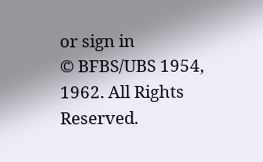or sign in
© BFBS/UBS 1954, 1962. All Rights Reserved.